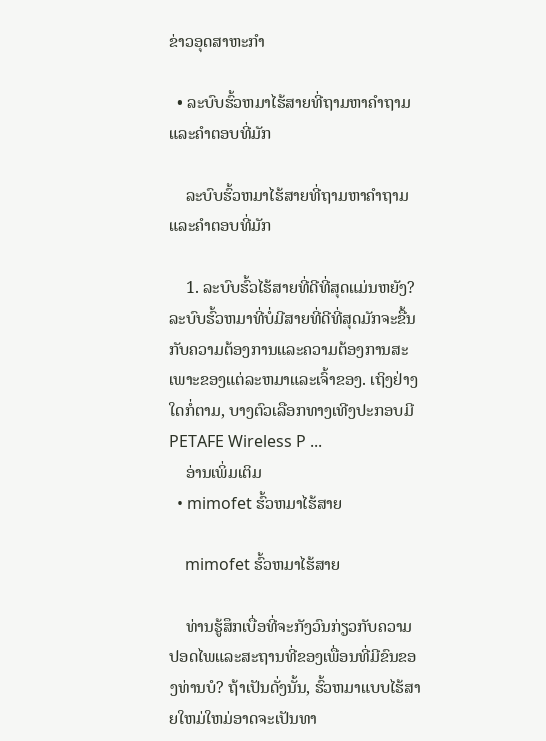ຂ່າວອຸດສາຫະກໍາ

  • ລະບົບຮົ້ວຫມາໄຮ້ສາຍທີ່ຖາມຫາຄໍາຖາມແລະຄໍາຕອບທີ່ມັກ

    ລະບົບຮົ້ວຫມາໄຮ້ສາຍທີ່ຖາມຫາຄໍາຖາມແລະຄໍາຕອບທີ່ມັກ

    1. ລະບົບຮົ້ວໄຮ້ສາຍທີ່ດີທີ່ສຸດແມ່ນຫຍັງ? ລະບົບຮົ້ວຫມາທີ່ບໍ່ມີສາຍທີ່ດີທີ່ສຸດມັກຈະຂື້ນກັບຄວາມຕ້ອງການແລະຄວາມຕ້ອງການສະເພາະຂອງແຕ່ລະຫມາແລະເຈົ້າຂອງ. ເຖິງຢ່າງໃດກໍ່ຕາມ, ບາງຕົວເລືອກທາງເທີງປະກອບມີ PETAFE Wireless P ...
    ອ່ານເພິ່ມເຕິມ
  • mimofet ຮົ້ວຫມາໄຮ້ສາຍ

    mimofet ຮົ້ວຫມາໄຮ້ສາຍ

    ທ່ານຮູ້ສຶກເບື່ອທີ່ຈະກັງວົນກ່ຽວກັບຄວາມປອດໄພແລະສະຖານທີ່ຂອງເພື່ອນທີ່ມີຂົນຂອງທ່ານບໍ? ຖ້າເປັນດັ່ງນັ້ນ, ຮົ້ວຫມາແບບໄຮ້ສາຍໃຫມ່ໃຫມ່ອາດຈະເປັນທາ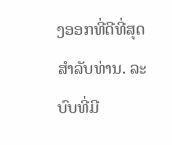ງອອກທີ່ດີທີ່ສຸດສໍາລັບທ່ານ. ລະບົບທີ່ມີ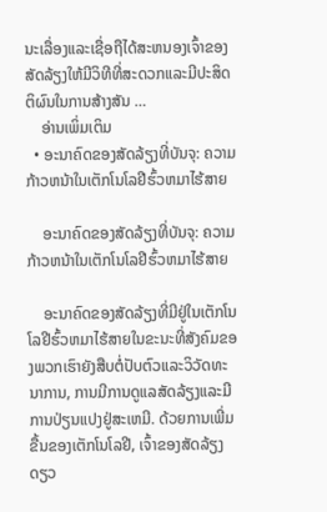ນະເລື່ອງແລະເຊື່ອຖືໄດ້ສະຫນອງເຈົ້າຂອງສັດລ້ຽງໃຫ້ມີວິທີທີ່ສະດວກແລະມີປະສິດຕິຜົນໃນການສ້າງສັນ ...
    ອ່ານເພິ່ມເຕິມ
  • ອະນາຄົດຂອງສັດລ້ຽງທີ່ບັນຈຸ: ຄວາມກ້າວຫນ້າໃນເຕັກໂນໂລຢີຮົ້ວຫມາໄຮ້ສາຍ

    ອະນາຄົດຂອງສັດລ້ຽງທີ່ບັນຈຸ: ຄວາມກ້າວຫນ້າໃນເຕັກໂນໂລຢີຮົ້ວຫມາໄຮ້ສາຍ

    ອະນາຄົດຂອງສັດລ້ຽງທີ່ມີຢູ່ໃນເຕັກໂນໂລຢີຮົ້ວຫມາໄຮ້ສາຍໃນຂະນະທີ່ສັງຄົມຂອງພວກເຮົາຍັງສືບຕໍ່ປັບຕົວແລະວິວັດທະນາການ, ການມີການດູແລສັດລ້ຽງແລະມີການປ່ຽນແປງຢູ່ສະເຫມີ. ດ້ວຍການເພີ່ມຂື້ນຂອງເຕັກໂນໂລຢີ, ເຈົ້າຂອງສັດລ້ຽງດຽວ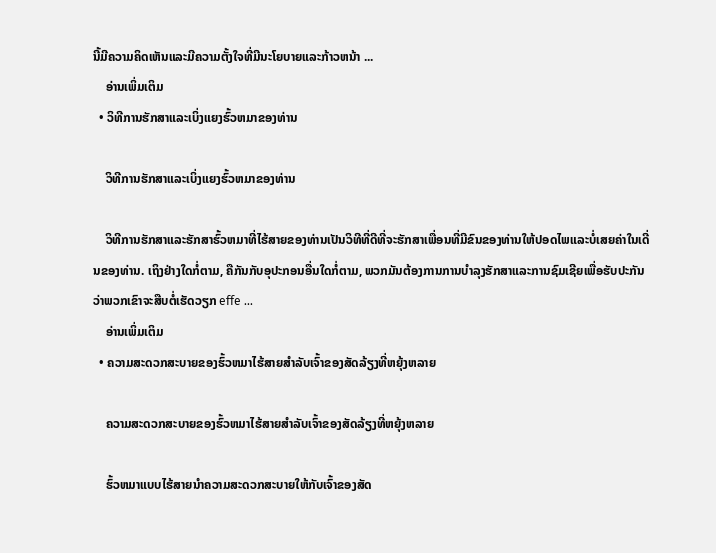ນີ້ມີຄວາມຄິດເຫັນແລະມີຄວາມຕັ້ງໃຈທີ່ມີນະໂຍບາຍແລະກ້າວຫນ້າ ...
    ອ່ານເພິ່ມເຕິມ
  • ວິທີການຮັກສາແລະເບິ່ງແຍງຮົ້ວຫມາຂອງທ່ານ

    ວິທີການຮັກສາແລະເບິ່ງແຍງຮົ້ວຫມາຂອງທ່ານ

    ວິທີການຮັກສາແລະຮັກສາຮົ້ວຫມາທີ່ໄຮ້ສາຍຂອງທ່ານເປັນວິທີທີ່ດີທີ່ຈະຮັກສາເພື່ອນທີ່ມີຂົນຂອງທ່ານໃຫ້ປອດໄພແລະບໍ່ເສຍຄ່າໃນເດີ່ນຂອງທ່ານ. ເຖິງຢ່າງໃດກໍ່ຕາມ, ຄືກັນກັບອຸປະກອນອື່ນໃດກໍ່ຕາມ, ພວກມັນຕ້ອງການການບໍາລຸງຮັກສາແລະການຊົມເຊີຍເພື່ອຮັບປະກັນວ່າພວກເຂົາຈະສືບຕໍ່ເຮັດວຽກ effe ...
    ອ່ານເພິ່ມເຕິມ
  • ຄວາມສະດວກສະບາຍຂອງຮົ້ວຫມາໄຮ້ສາຍສໍາລັບເຈົ້າຂອງສັດລ້ຽງທີ່ຫຍຸ້ງຫລາຍ

    ຄວາມສະດວກສະບາຍຂອງຮົ້ວຫມາໄຮ້ສາຍສໍາລັບເຈົ້າຂອງສັດລ້ຽງທີ່ຫຍຸ້ງຫລາຍ

    ຮົ້ວຫມາແບບໄຮ້ສາຍນໍາຄວາມສະດວກສະບາຍໃຫ້ກັບເຈົ້າຂອງສັດ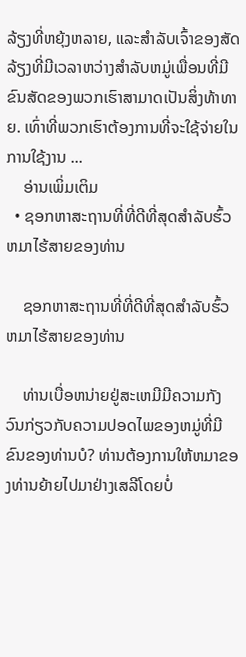ລ້ຽງທີ່ຫຍຸ້ງຫລາຍ, ແລະສໍາລັບເຈົ້າຂອງສັດລ້ຽງທີ່ມີເວລາຫວ່າງສໍາລັບຫມູ່ເພື່ອນທີ່ມີຂົນສັດຂອງພວກເຮົາສາມາດເປັນສິ່ງທ້າທາຍ. ເທົ່າທີ່ພວກເຮົາຕ້ອງການທີ່ຈະໃຊ້ຈ່າຍໃນການໃຊ້ງານ ...
    ອ່ານເພິ່ມເຕິມ
  • ຊອກຫາສະຖານທີ່ທີ່ດີທີ່ສຸດສໍາລັບຮົ້ວຫມາໄຮ້ສາຍຂອງທ່ານ

    ຊອກຫາສະຖານທີ່ທີ່ດີທີ່ສຸດສໍາລັບຮົ້ວຫມາໄຮ້ສາຍຂອງທ່ານ

    ທ່ານເບື່ອຫນ່າຍຢູ່ສະເຫມີມີຄວາມກັງວົນກ່ຽວກັບຄວາມປອດໄພຂອງຫມູ່ທີ່ມີຂົນຂອງທ່ານບໍ? ທ່ານຕ້ອງການໃຫ້ຫມາຂອງທ່ານຍ້າຍໄປມາຢ່າງເສລີໂດຍບໍ່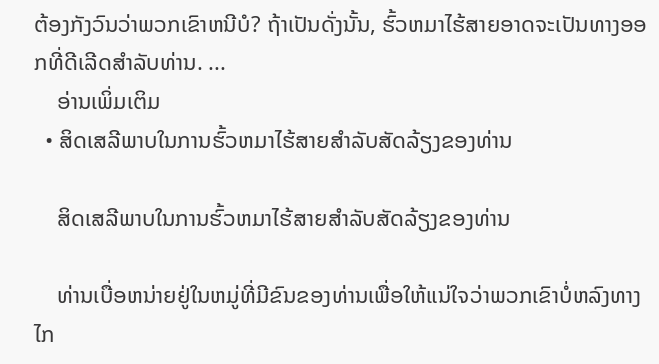ຕ້ອງກັງວົນວ່າພວກເຂົາຫນີບໍ? ຖ້າເປັນດັ່ງນັ້ນ, ຮົ້ວຫມາໄຮ້ສາຍອາດຈະເປັນທາງອອກທີ່ດີເລີດສໍາລັບທ່ານ. ...
    ອ່ານເພິ່ມເຕິມ
  • ສິດເສລີພາບໃນການຮົ້ວຫມາໄຮ້ສາຍສໍາລັບສັດລ້ຽງຂອງທ່ານ

    ສິດເສລີພາບໃນການຮົ້ວຫມາໄຮ້ສາຍສໍາລັບສັດລ້ຽງຂອງທ່ານ

    ທ່ານເບື່ອຫນ່າຍຢູ່ໃນຫມູ່ທີ່ມີຂົນຂອງທ່ານເພື່ອໃຫ້ແນ່ໃຈວ່າພວກເຂົາບໍ່ຫລົງທາງໄກ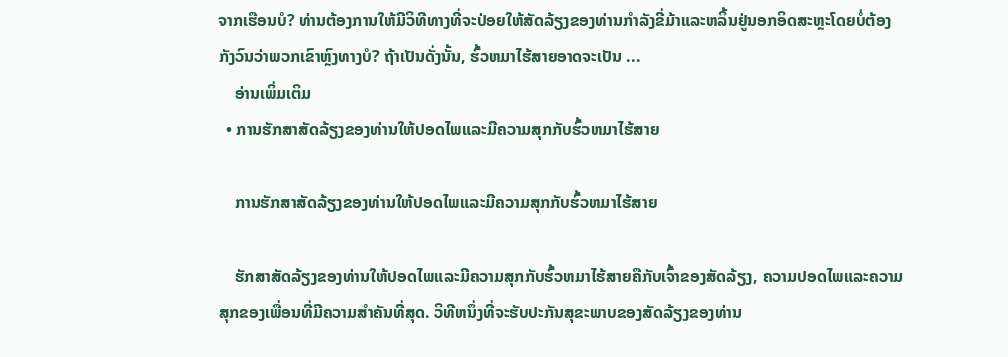ຈາກເຮືອນບໍ? ທ່ານຕ້ອງການໃຫ້ມີວິທີທາງທີ່ຈະປ່ອຍໃຫ້ສັດລ້ຽງຂອງທ່ານກໍາລັງຂີ່ມ້າແລະຫລິ້ນຢູ່ນອກອິດສະຫຼະໂດຍບໍ່ຕ້ອງກັງວົນວ່າພວກເຂົາຫຼົງທາງບໍ? ຖ້າເປັນດັ່ງນັ້ນ, ຮົ້ວຫມາໄຮ້ສາຍອາດຈະເປັນ ...
    ອ່ານເພິ່ມເຕິມ
  • ການຮັກສາສັດລ້ຽງຂອງທ່ານໃຫ້ປອດໄພແລະມີຄວາມສຸກກັບຮົ້ວຫມາໄຮ້ສາຍ

    ການຮັກສາສັດລ້ຽງຂອງທ່ານໃຫ້ປອດໄພແລະມີຄວາມສຸກກັບຮົ້ວຫມາໄຮ້ສາຍ

    ຮັກສາສັດລ້ຽງຂອງທ່ານໃຫ້ປອດໄພແລະມີຄວາມສຸກກັບຮົ້ວຫມາໄຮ້ສາຍຄືກັບເຈົ້າຂອງສັດລ້ຽງ, ຄວາມປອດໄພແລະຄວາມສຸກຂອງເພື່ອນທີ່ມີຄວາມສໍາຄັນທີ່ສຸດ. ວິທີຫນຶ່ງທີ່ຈະຮັບປະກັນສຸຂະພາບຂອງສັດລ້ຽງຂອງທ່ານ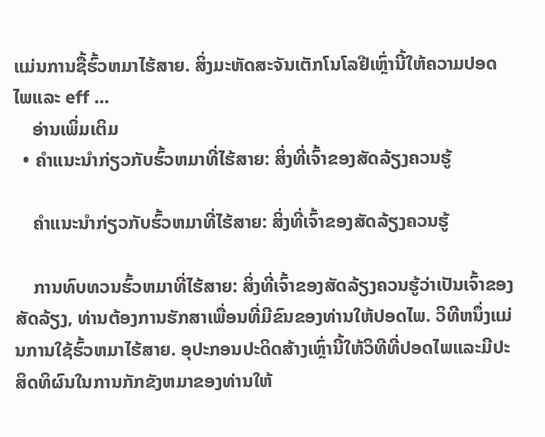ແມ່ນການຊື້ຮົ້ວຫມາໄຮ້ສາຍ. ສິ່ງມະຫັດສະຈັນເຕັກໂນໂລຢີເຫຼົ່ານີ້ໃຫ້ຄວາມປອດໄພແລະ eff ...
    ອ່ານເພິ່ມເຕິມ
  • ຄໍາແນະນໍາກ່ຽວກັບຮົ້ວຫມາທີ່ໄຮ້ສາຍ: ສິ່ງທີ່ເຈົ້າຂອງສັດລ້ຽງຄວນຮູ້

    ຄໍາແນະນໍາກ່ຽວກັບຮົ້ວຫມາທີ່ໄຮ້ສາຍ: ສິ່ງທີ່ເຈົ້າຂອງສັດລ້ຽງຄວນຮູ້

    ການທົບທວນຮົ້ວຫມາທີ່ໄຮ້ສາຍ: ສິ່ງທີ່ເຈົ້າຂອງສັດລ້ຽງຄວນຮູ້ວ່າເປັນເຈົ້າຂອງສັດລ້ຽງ, ທ່ານຕ້ອງການຮັກສາເພື່ອນທີ່ມີຂົນຂອງທ່ານໃຫ້ປອດໄພ. ວິທີຫນຶ່ງແມ່ນການໃຊ້ຮົ້ວຫມາໄຮ້ສາຍ. ອຸປະກອນປະດິດສ້າງເຫຼົ່ານີ້ໃຫ້ວິທີທີ່ປອດໄພແລະມີປະສິດທິຜົນໃນການກັກຂັງຫມາຂອງທ່ານໃຫ້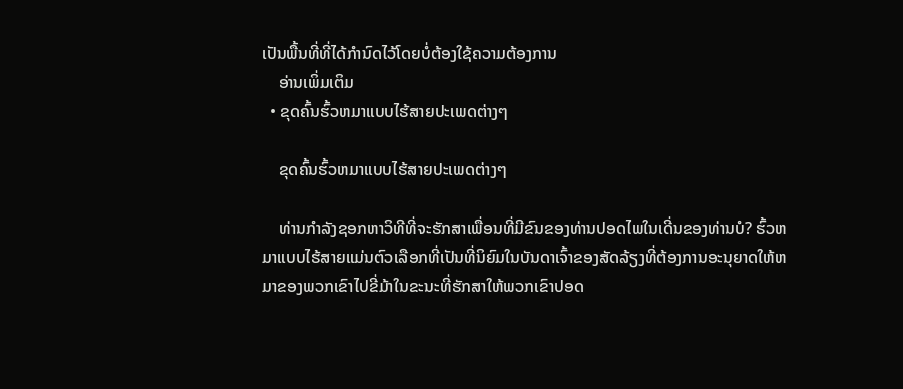ເປັນພື້ນທີ່ທີ່ໄດ້ກໍານົດໄວ້ໂດຍບໍ່ຕ້ອງໃຊ້ຄວາມຕ້ອງການ
    ອ່ານເພິ່ມເຕິມ
  • ຂຸດຄົ້ນຮົ້ວຫມາແບບໄຮ້ສາຍປະເພດຕ່າງໆ

    ຂຸດຄົ້ນຮົ້ວຫມາແບບໄຮ້ສາຍປະເພດຕ່າງໆ

    ທ່ານກໍາລັງຊອກຫາວິທີທີ່ຈະຮັກສາເພື່ອນທີ່ມີຂົນຂອງທ່ານປອດໄພໃນເດີ່ນຂອງທ່ານບໍ? ຮົ້ວຫມາແບບໄຮ້ສາຍແມ່ນຕົວເລືອກທີ່ເປັນທີ່ນິຍົມໃນບັນດາເຈົ້າຂອງສັດລ້ຽງທີ່ຕ້ອງການອະນຸຍາດໃຫ້ຫມາຂອງພວກເຂົາໄປຂີ່ມ້າໃນຂະນະທີ່ຮັກສາໃຫ້ພວກເຂົາປອດ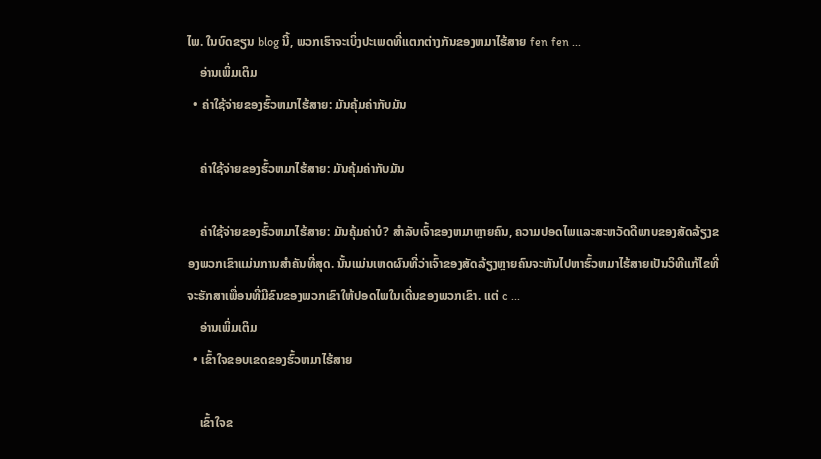ໄພ. ໃນບົດຂຽນ blog ນີ້, ພວກເຮົາຈະເບິ່ງປະເພດທີ່ແຕກຕ່າງກັນຂອງຫມາໄຮ້ສາຍ fen fen ...
    ອ່ານເພິ່ມເຕິມ
  • ຄ່າໃຊ້ຈ່າຍຂອງຮົ້ວຫມາໄຮ້ສາຍ: ມັນຄຸ້ມຄ່າກັບມັນ

    ຄ່າໃຊ້ຈ່າຍຂອງຮົ້ວຫມາໄຮ້ສາຍ: ມັນຄຸ້ມຄ່າກັບມັນ

    ຄ່າໃຊ້ຈ່າຍຂອງຮົ້ວຫມາໄຮ້ສາຍ: ມັນຄຸ້ມຄ່າບໍ? ສໍາລັບເຈົ້າຂອງຫມາຫຼາຍຄົນ, ຄວາມປອດໄພແລະສະຫວັດດີພາບຂອງສັດລ້ຽງຂອງພວກເຂົາແມ່ນການສໍາຄັນທີ່ສຸດ. ນັ້ນແມ່ນເຫດຜົນທີ່ວ່າເຈົ້າຂອງສັດລ້ຽງຫຼາຍຄົນຈະຫັນໄປຫາຮົ້ວຫມາໄຮ້ສາຍເປັນວິທີແກ້ໄຂທີ່ຈະຮັກສາເພື່ອນທີ່ມີຂົນຂອງພວກເຂົາໃຫ້ປອດໄພໃນເດີ່ນຂອງພວກເຂົາ. ແຕ່ c ...
    ອ່ານເພິ່ມເຕິມ
  • ເຂົ້າໃຈຂອບເຂດຂອງຮົ້ວຫມາໄຮ້ສາຍ

    ເຂົ້າໃຈຂ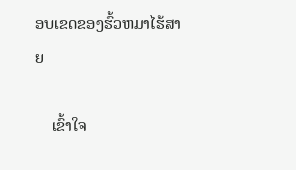ອບເຂດຂອງຮົ້ວຫມາໄຮ້ສາຍ

    ເຂົ້າໃຈ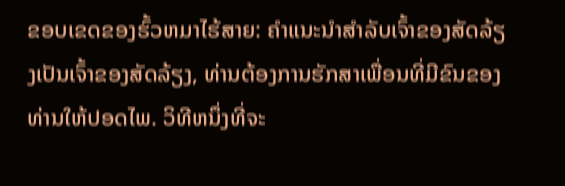ຂອບເຂດຂອງຮົ້ວຫມາໄຮ້ສາຍ: ຄໍາແນະນໍາສໍາລັບເຈົ້າຂອງສັດລ້ຽງເປັນເຈົ້າຂອງສັດລ້ຽງ, ທ່ານຕ້ອງການຮັກສາເພື່ອນທີ່ມີຂົນຂອງທ່ານໃຫ້ປອດໄພ. ວິທີຫນຶ່ງທີ່ຈະ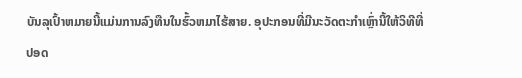ບັນລຸເປົ້າຫມາຍນີ້ແມ່ນການລົງທືນໃນຮົ້ວຫມາໄຮ້ສາຍ. ອຸປະກອນທີ່ມີນະວັດຕະກໍາເຫຼົ່ານີ້ໃຫ້ວິທີທີ່ປອດ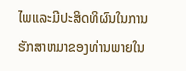ໄພແລະມີປະສິດທິຜົນໃນການຮັກສາຫມາຂອງທ່ານພາຍໃນ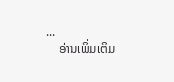...
    ອ່ານເພິ່ມເຕິມ